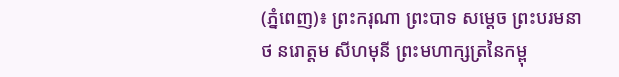(ភ្នំពេញ)៖ ព្រះករុណា ព្រះបាទ សម្តេច ព្រះបរមនាថ នរោត្តម សីហមុនី ព្រះមហាក្សត្រនៃកម្ពុ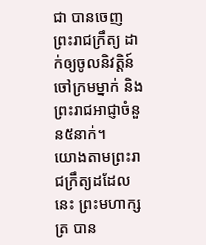ជា បានចេញព្រះរាជក្រឹត្យ ដាក់ឲ្យចូលនិវត្តិន៍ចៅក្រមម្នាក់ និងព្រះរាជអាជ្ញាចំនួន៥នាក់។
យោងតាមព្រះរាជក្រឹត្យដដែលនេះ ព្រះមហាក្សត្រ បាន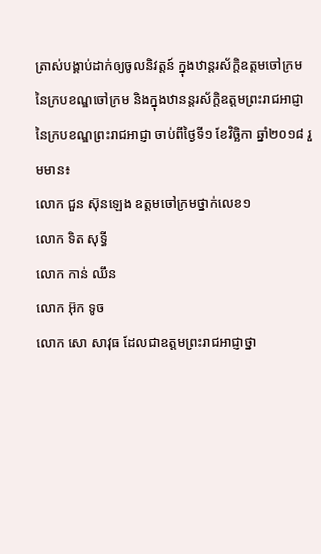ត្រាស់បង្គាប់ដាក់ឲ្យចូលនិវត្តន៍ ក្នុងឋាន្តរស័ក្តិឧត្តមចៅក្រម នៃក្របខណ្ឌចៅក្រម និងក្នុងឋានន្តរស័ក្តិឧត្តមព្រះរាជអាជ្ញា នៃក្របខណ្ឌព្រះរាជអាជ្ញា ចាប់ពីថ្ងៃទី១ ខែវិច្ឆិកា ឆ្នាំ២០១៨ រួមមាន៖
លោក ជួន ស៊ុនឡេង ឧត្តមចៅក្រមថ្នាក់លេខ១
លោក ទិត សុទ្ធី
លោក កាន់ ឈឹន
លោក អ៊ុក ទូច
លោក សោ សាវុធ ដែលជាឧត្តមព្រះរាជអាជ្ញាថ្នា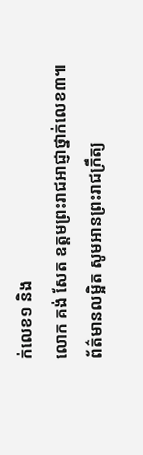ក់លេខ១ និង
លោក គង់ សែត ឧត្តមព្រះរាជអាជ្ញាថ្នាក់លេខ៣៕
ព័ត៌មានលម្អិត សូមអានព្រះរាជក្រឹត្យ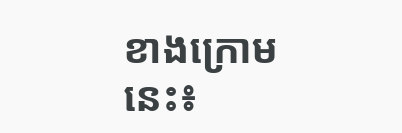ខាងក្រោមនេះ៖